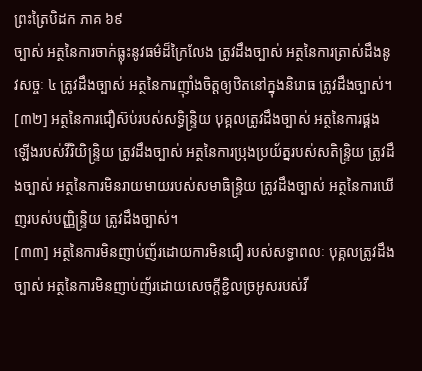ព្រះត្រៃបិដក ភាគ ៦៩
ច្បាស់ អត្ថនៃការចាក់ធ្លុះនូវធម៌ដ៏ក្រៃលែង ត្រូវដឹងច្បាស់ អត្ថនៃការត្រាស់ដឹងនូវសច្ចៈ ៤ ត្រូវដឹងច្បាស់ អត្ថនៃការញ៉ាំងចិត្តឲ្យឋិតនៅក្នុងនិរោធ ត្រូវដឹងច្បាស់។
[៣២] អត្ថនៃការជឿស៊ប់របស់សទ្ធិន្ទ្រិយ បុគ្គលត្រូវដឹងច្បាស់ អត្ថនៃការផ្គងឡើងរបស់វីរិយិន្ទ្រិយ ត្រូវដឹងច្បាស់ អត្ថនៃការប្រុងប្រយ័ត្នរបស់សតិន្ទ្រិយ ត្រូវដឹងច្បាស់ អត្ថនៃការមិនរាយមាយរបស់សមាធិន្ទ្រិយ ត្រូវដឹងច្បាស់ អត្ថនៃការឃើញរបស់បញ្ញិន្ទ្រិយ ត្រូវដឹងច្បាស់។
[៣៣] អត្ថនៃការមិនញាប់ញ័រដោយការមិនជឿ របស់សទ្ធាពលៈ បុគ្គលត្រូវដឹងច្បាស់ អត្ថនៃការមិនញាប់ញ័រដោយសេចក្តីខ្ជិលច្រអូសរបស់វី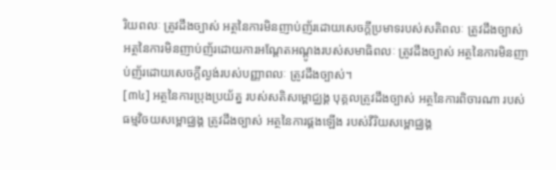រិយពលៈ ត្រូវដឹងច្បាស់ អត្ថនៃការមិនញាប់ញ័រដោយសេចក្តីប្រមាទរបស់សតិពលៈ ត្រូវដឹងច្បាស់ អត្ថនៃការមិនញាប់ញ័រដោយការអណ្តែតអណ្តូងរបស់សមាធិពលៈ ត្រូវដឹងច្បាស់ អត្ថនៃការមិនញាប់ញ័រដោយសេចក្តីល្ងង់របស់បញ្ញាពលៈ ត្រូវដឹងច្បាស់។
[៣៤] អត្ថនៃការប្រុងប្រយ័ត្ន របស់សតិសម្ពោជ្ឈង្គ បុគ្គលត្រូវដឹងច្បាស់ អត្ថនៃការពិចារណា របស់ធម្មវិចយសម្ពោជ្ឈង្គ ត្រូវដឹងច្បាស់ អត្ថនៃការផ្គងឡើង របស់វីរិយសម្ពោជ្ឈង្គ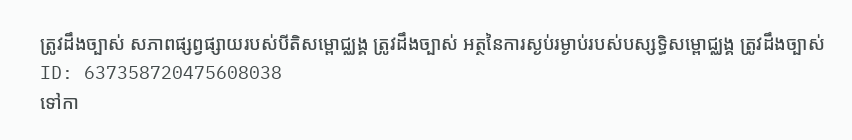ត្រូវដឹងច្បាស់ សភាពផ្សព្វផ្សាយរបស់បីតិសម្ពោជ្ឈង្គ ត្រូវដឹងច្បាស់ អត្ថនៃការស្ងប់រម្ងាប់របស់បស្សទ្ធិសម្ពោជ្ឈង្គ ត្រូវដឹងច្បាស់
ID: 637358720475608038
ទៅកា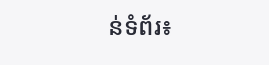ន់ទំព័រ៖